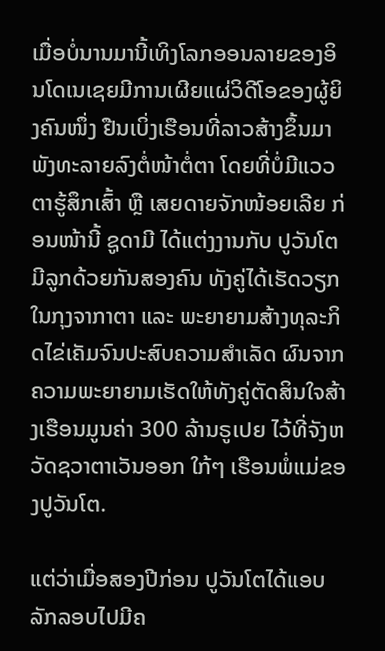ເມື່ອບໍ່ນານມານີ້ເທິງໂລກອອນລາຍຂອງອິນໂດເນເຊຍມີການເຜີຍແຜ່ວິດີໂອຂອງຜູ້ຍິງຄົນໜຶ່ງ ຢືນເບິ່ງເຮືອນທີ່ລາວສ້າງຂຶ້ນມາພັງທະລາຍລົງຕໍ່ໜ້າຕໍ່ຕາ ໂດຍທີ່ບໍ່ມີແວວຕາຮູ້ສຶກເສົ້າ ຫຼື ເສຍດາຍຈັກໜ້ອຍເລີຍ ກ່ອນໜ້ານີ້ ຊູດາມີ ໄດ້ແຕ່ງງານກັບ ປູວັນໂຕ ມີລູກດ້ວຍກັນສອງຄົນ ທັງຄູ່ໄດ້ເຮັດວຽກໃນກຸງຈາກາຕາ ແລະ ພະຍາຍາມສ້າງທຸລະກິດໄຂ່ເຄັມຈົນປະສົບຄວາມສຳເລັດ ຜົນຈາກຄວາມພະຍາຍາມເຮັດໃຫ້ທັງຄູ່ຕັດສິນໃຈສ້າງເຮືອນມູນຄ່າ 300 ລ້ານຣູເປຍ ໄວ້ທີ່ຈັງຫວັດຊວາຕາເວັນອອກ ໃກ້ໆ ເຮືອນພໍ່ແມ່ຂອງປູວັນໂຕ.

ແຕ່ວ່າເມື່ອສອງປີກ່ອນ ປູວັນໂຕໄດ້ແອບລັກລອບໄປມີຄ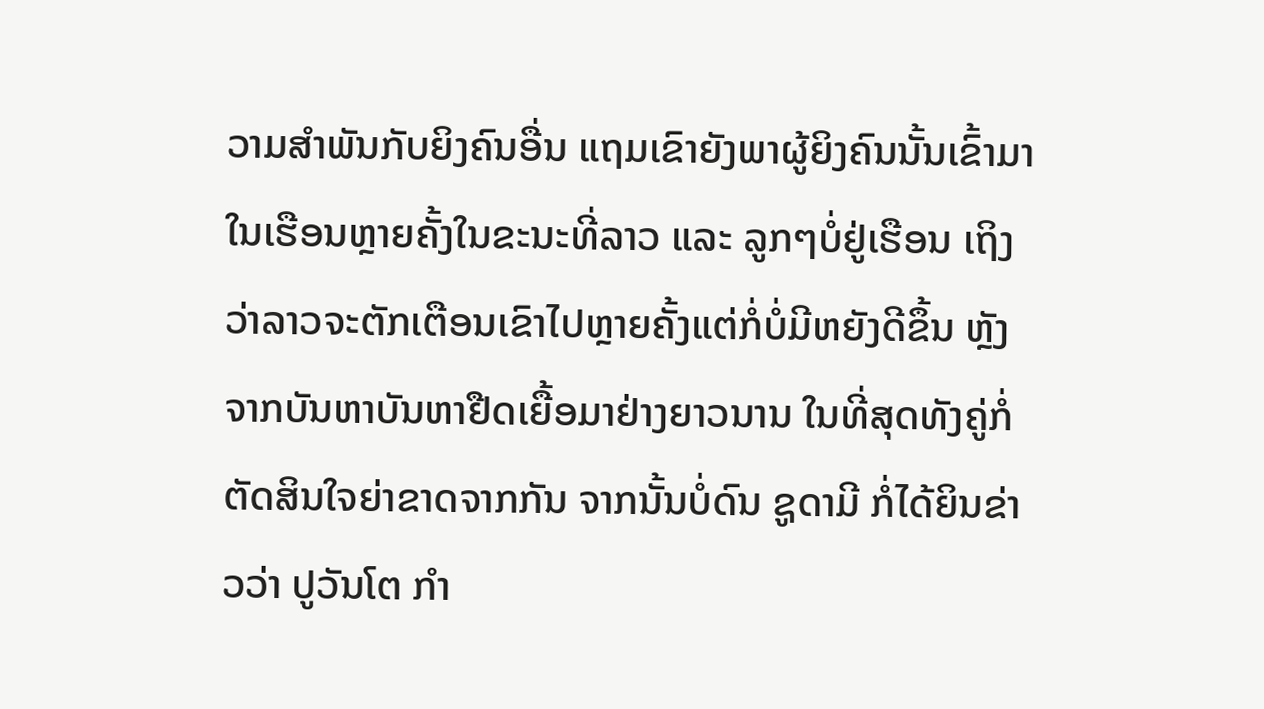ວາມສຳພັນກັບຍິງຄົນອື່ນ ແຖມເຂົາຍັງພາຜູ້ຍິງຄົນນັ້ນເຂົ້າມາໃນເຮືອນຫຼາຍຄັ້ງໃນຂະນະທີ່ລາວ ແລະ ລູກໆບໍ່ຢູ່ເຮືອນ ເຖິງວ່າລາວຈະຕັກເຕືອນເຂົາໄປຫຼາຍຄັ້ງແຕ່ກໍ່ບໍ່ມີຫຍັງດີຂຶ້ນ ຫຼັງຈາກບັນຫາບັນຫາຢືດເຍື້ອມາຢ່າງຍາວນານ ໃນທີ່ສຸດທັງຄູ່ກໍ່ຕັດສິນໃຈຍ່າຂາດຈາກກັນ ຈາກນັ້ນບໍ່ດົນ ຊູດາມີ ກໍ່ໄດ້ຍິນຂ່າວວ່າ ປູວັນໂຕ ກຳ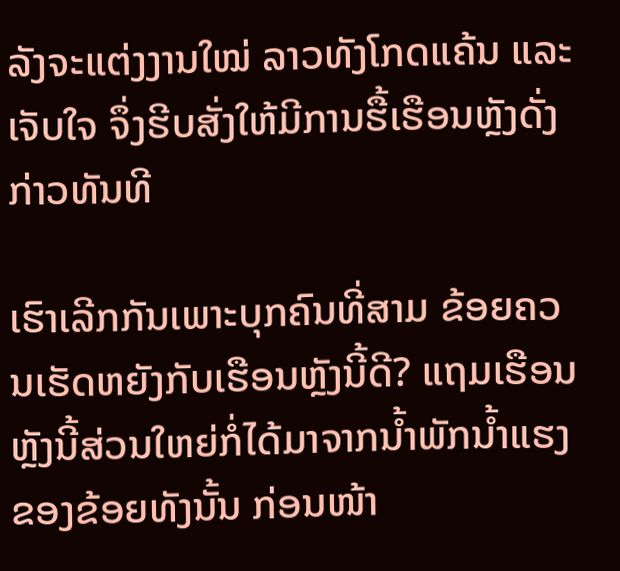ລັງຈະແຕ່ງງານໃໝ່ ລາວທັງໂກດແຄ້ນ ແລະ ເຈັບໃຈ ຈຶ່ງຮີບສັ່ງໃຫ້ມີການຮື້ເຮືອນຫຼັງດັ່ງກ່າວທັນທີ

ເຮົາເລີກກັນເພາະບຸກຄົນທີ່ສາມ ຂ້ອຍຄວນເຮັດຫຍັງກັບເຮືອນຫຼັງນີ້ດີ? ແຖມເຮືອນຫຼັງນີ້ສ່ວນໃຫຍ່ກໍ່ໄດ້ມາຈາກນ້ຳພັກນ້ຳແຮງຂອງຂ້ອຍທັງນັ້ນ ກ່ອນໜ້າ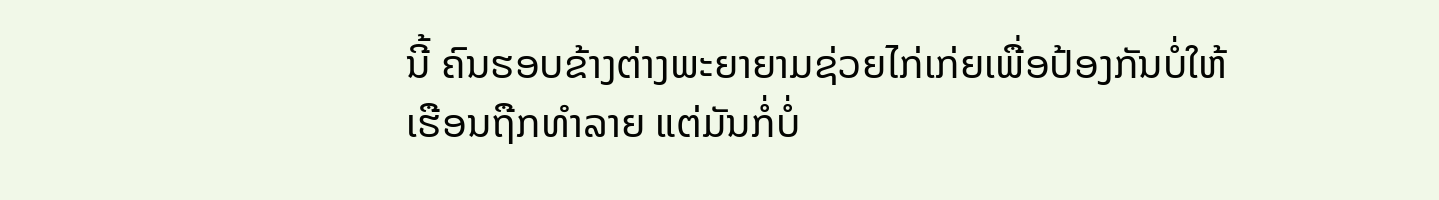ນີ້ ຄົນຮອບຂ້າງຕ່າງພະຍາຍາມຊ່ວຍໄກ່ເກ່ຍເພື່ອປ້ອງກັນບໍ່ໃຫ້ເຮືອນຖືກທຳລາຍ ແຕ່ມັນກໍ່ບໍ່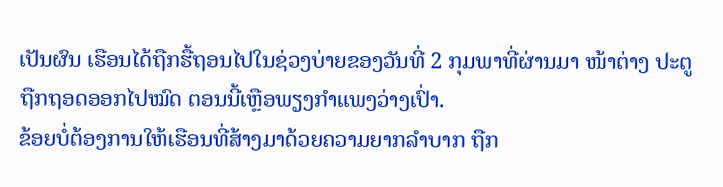ເປັນຜົນ ເຮືອນໄດ້ຖືກຮື້ຖອນໄປໃນຊ່ວງບ່າຍຂອງວັນທີ່ 2 ກຸມພາທີ່ຜ່ານມາ ໜ້າຕ່າງ ປະຕູ ຖືກຖອດອອກໄປໝົດ ຕອນນີ້ເຫຼືອພຽງກຳແພງວ່າງເປົ່າ.
ຂ້ອຍບໍ່ຕ້ອງການໃຫ້ເຮືອນທີ່ສ້າງມາດ້ວຍຄວາມຍາກລຳບາກ ຖືກ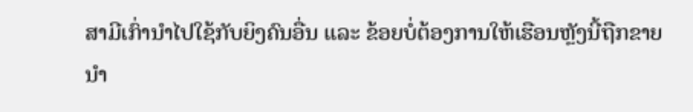ສາມີເກົ່ານຳໄປໃຊ້ກັບຍິງຄົນອື່ນ ແລະ ຂ້ອຍບໍ່ຕ້ອງການໃຫ້ເຮືອນຫຼັງນີ້ຖືກຂາຍ ນຳ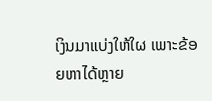ເງິນມາແບ່ງໃຫ້ໃຜ ເພາະຂ້ອຍຫາໄດ້ຫຼາຍ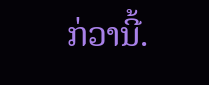ກ່ວານີ້.